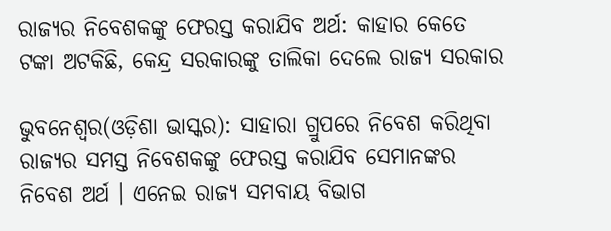ରାଜ୍ୟର ନିବେଶକଙ୍କୁ ଫେରସ୍ତ କରାଯିବ ଅର୍ଥ: କାହାର କେତେ ଟଙ୍କା ଅଟକିଛି, କେନ୍ଦ୍ର ସରକାରଙ୍କୁ ତାଲିକା ଦେଲେ ରାଜ୍ୟ ସରକାର

ଭୁବନେଶ୍ୱର(ଓଡ଼ିଶା ଭାସ୍କର): ସାହାରା ଗ୍ରୁପରେ ନିବେଶ କରିଥିବା ରାଜ୍ୟର ସମସ୍ତ ନିବେଶକଙ୍କୁ ଫେରସ୍ତ କରାଯିବ ସେମାନଙ୍କର ନିବେଶ ଅର୍ଥ । ଏନେଇ ରାଜ୍ୟ ସମବାୟ ବିଭାଗ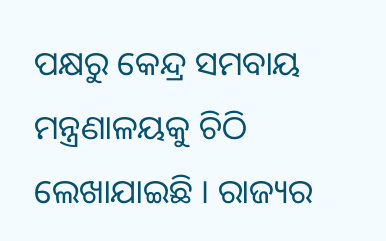ପକ୍ଷରୁ କେନ୍ଦ୍ର ସମବାୟ ମନ୍ତ୍ରଣାଳୟକୁ ଚିଠି ଲେଖାଯାଇଛି । ରାଜ୍ୟର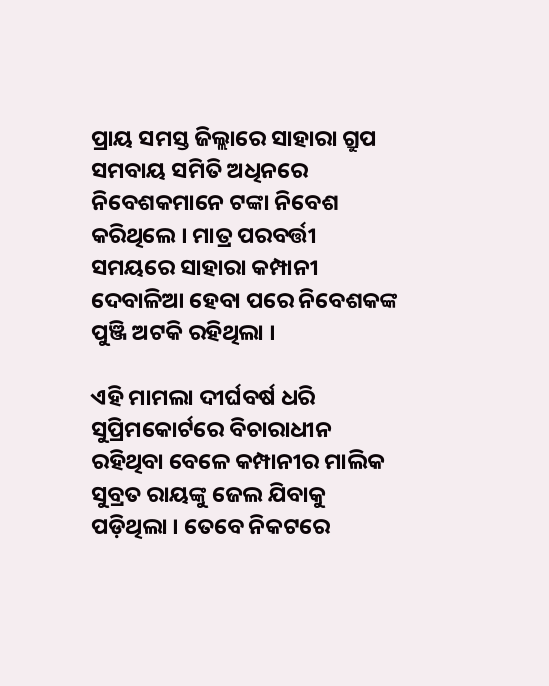ପ୍ରାୟ ସମସ୍ତ ଜିଲ୍ଲାରେ ସାହାରା ଗ୍ରୁପ ସମବାୟ ସମିତି ଅଧିନରେ ନିବେଶକମାନେ ଟଙ୍କା ନିବେଶ କରିଥିଲେ । ମାତ୍ର ପରବର୍ତ୍ତୀ ସମୟରେ ସାହାରା କମ୍ପାନୀ ଦେବାଳିଆ ହେବା ପରେ ନିବେଶକଙ୍କ ପୁଞ୍ଜି ଅଟକି ରହିଥିଲା ।

ଏହି ମାମଲା ଦୀର୍ଘବର୍ଷ ଧରି ସୁପ୍ରିମକୋର୍ଟରେ ବିଚାରାଧୀନ ରହିଥିବା ବେଳେ କମ୍ପାନୀର ମାଲିକ ସୁବ୍ରତ ରାୟଙ୍କୁ ଜେଲ ଯିବାକୁ ପଡ଼ିଥିଲା । ତେବେ ନିକଟରେ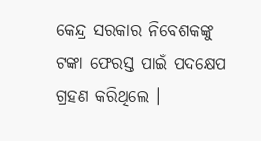କେନ୍ଦ୍ର ସରକାର ନିବେଶକଙ୍କୁ ଟଙ୍କା ଫେରସ୍ତ ପାଇଁ ପଦକ୍ଷେପ ଗ୍ରହଣ କରିଥିଲେ ।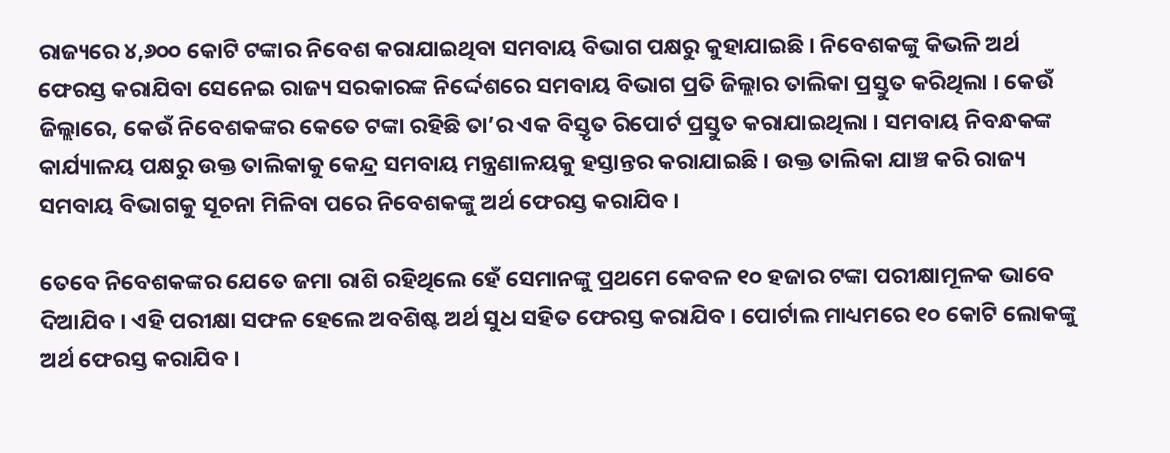ରାଜ୍ୟରେ ୪,୬୦୦ କୋଟି ଟଙ୍କାର ନିବେଶ କରାଯାଇଥିବା ସମବାୟ ବିଭାଗ ପକ୍ଷରୁ କୁହାଯାଇଛି । ନିବେଶକଙ୍କୁ କିଭଳି ଅର୍ଥ ଫେରସ୍ତ କରାଯିବା ସେନେଇ ରାଜ୍ୟ ସରକାରଙ୍କ ନିର୍ଦ୍ଦେଶରେ ସମବାୟ ବିଭାଗ ପ୍ରତି ଜିଲ୍ଲାର ତାଲିକା ପ୍ରସ୍ତୁତ କରିଥିଲା । କେଉଁ ଜିଲ୍ଲାରେ, କେଉଁ ନିବେଶକଙ୍କର କେତେ ଟଙ୍କା ରହିଛି ତା’ର ଏକ ବିସ୍ତୃତ ରିପୋର୍ଟ ପ୍ରସ୍ତୁତ କରାଯାଇଥିଲା । ସମବାୟ ନିବନ୍ଧକଙ୍କ କାର୍ଯ୍ୟାଳୟ ପକ୍ଷରୁ ଉକ୍ତ ତାଲିକାକୁ କେନ୍ଦ୍ର ସମବାୟ ମନ୍ତ୍ରଣାଳୟକୁ ହସ୍ତାନ୍ତର କରାଯାଇଛି । ଉକ୍ତ ତାଲିକା ଯାଞ୍ଚ କରି ରାଜ୍ୟ ସମବାୟ ବିଭାଗକୁ ସୂଚନା ମିଳିବା ପରେ ନିବେଶକଙ୍କୁ ଅର୍ଥ ଫେରସ୍ତ କରାଯିବ ।

ତେବେ ନିବେଶକଙ୍କର ଯେତେ ଜମା ରାଶି ରହିଥିଲେ ହେଁ ସେମାନଙ୍କୁ ପ୍ରଥମେ କେବଳ ୧୦ ହଜାର ଟଙ୍କା ପରୀକ୍ଷାମୂଳକ ଭାବେ ଦିଆଯିବ । ଏହି ପରୀକ୍ଷା ସଫଳ ହେଲେ ଅବଶିଷ୍ଟ ଅର୍ଥ ସୁଧ ସହିତ ଫେରସ୍ତ କରାଯିବ । ପୋର୍ଟାଲ ମାଧ୍ୟମରେ ୧୦ କୋଟି ଲୋକଙ୍କୁ ଅର୍ଥ ଫେରସ୍ତ କରାଯିବ ।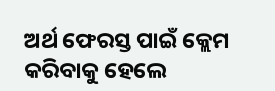ଅର୍ଥ ଫେରସ୍ତ ପାଇଁ କ୍ଲେମ କରିବାକୁ ହେଲେ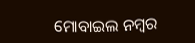ମୋବାଇଲ ନମ୍ବର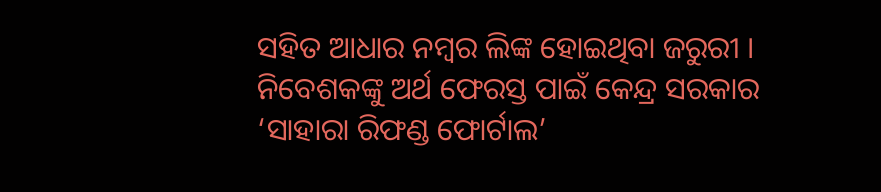ସହିତ ଆଧାର ନମ୍ବର ଲିଙ୍କ ହୋଇଥିବା ଜରୁରୀ । ନିବେଶକଙ୍କୁ ଅର୍ଥ ଫେରସ୍ତ ପାଇଁ କେନ୍ଦ୍ର ସରକାର ‘ସାହାରା ରିଫଣ୍ଡ ଫୋର୍ଟାଲ’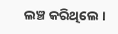ଲଞ୍ଚ କରିଥିଲେ ।